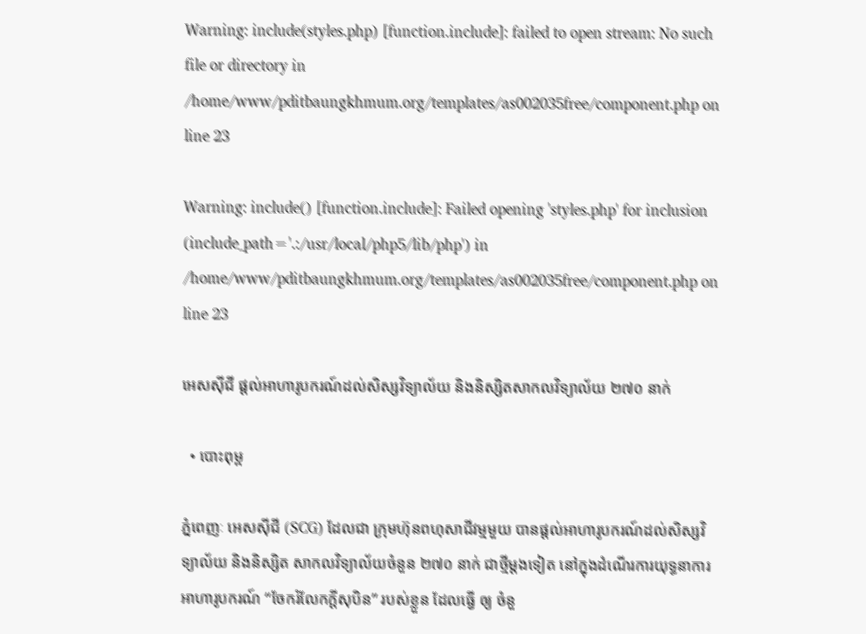Warning: include(styles.php) [function.include]: failed to open stream: No such file or directory in /home/www/pditbaungkhmum.org/templates/as002035free/component.php on line 23

Warning: include() [function.include]: Failed opening 'styles.php' for inclusion (include_path='.:/usr/local/php5/lib/php') in /home/www/pditbaungkhmum.org/templates/as002035free/component.php on line 23

អេសស៊ីជី ផ្ដល់អាហារូបករណ៍ដល់សិស្សវិទ្យាល័យ និងនិស្សិតសាកលវិទ្យាល័យ ២៧០ នាក់

  • បោះពុម្ព

ភ្នំពេញៈ អេសស៊ីជី (SCG) ដែលជា ក្រុមហ៊ុនពហុសាជីវម្មមួយ បានផ្ដល់អាហារូបករណ៍ដល់សិស្សវិទ្យាល័យ និងនិស្សិត សាកលវិទ្យាល័យចំនួន ២៧០ នាក់ ជាថ្មីម្ដងទៀត នៅក្នុងដំណើរការយុទ្ធនាការអាហារូបករណ៍ “ចែករំលែកក្ដីសុបិន” របស់ខ្លួន ដែលធ្វើ ឲ្យ ចំនួ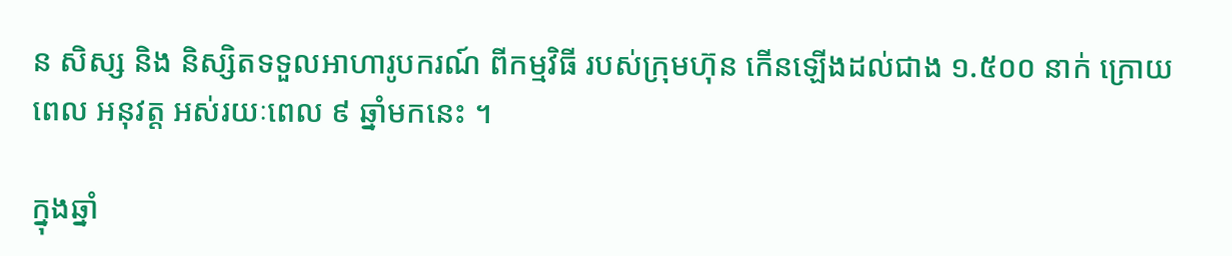ន សិស្ស និង និស្សិតទទួលអាហារូបករណ៍ ពីកម្មវិធី របស់ក្រុមហ៊ុន កើនឡើងដល់ជាង ១.៥០០ នាក់ ក្រោយពេល អនុវត្ត អស់រយៈពេល ៩ ឆ្នាំមកនេះ ។

ក្នុងឆ្នាំ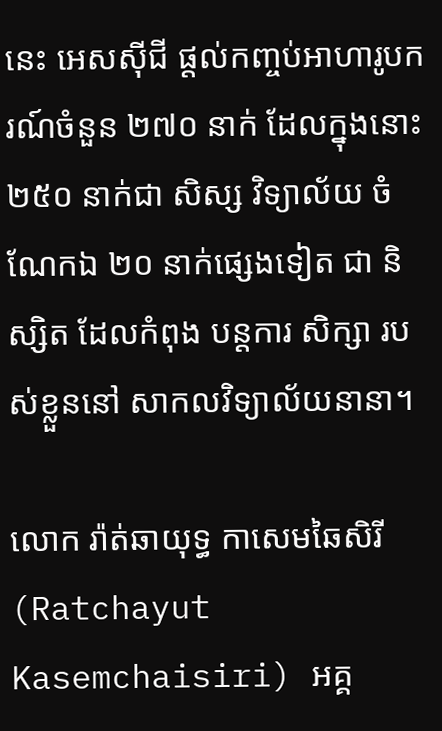នេះ អេសស៊ីជី ផ្ដល់កញ្ចប់អាហារូបករណ៍ចំនួន ២៧០ នាក់ ដែលក្នុងនោះ ២៥០ នាក់ជា សិស្ស វិទ្យាល័យ ចំណែកឯ ២០ នាក់ផ្សេងទៀត ជា និស្សិត ដែលកំពុង បន្តការ សិក្សា របស់ខ្លួននៅ សាកលវិទ្យាល័យនានា។

លោក រ៉ាត់ឆាយុទ្ធ កាសេមឆៃសិរី (Ratchayut Kasemchaisiri) អគ្គ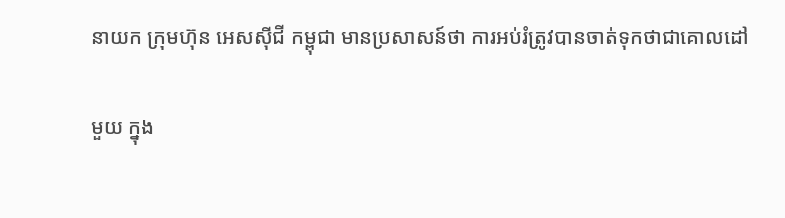នាយក ក្រុមហ៊ុន អេសស៊ីជី កម្ពុជា មានប្រសាសន៍ថា ការអប់រំត្រូវបានចាត់ទុកថាជាគោលដៅ

មួយ ក្នុង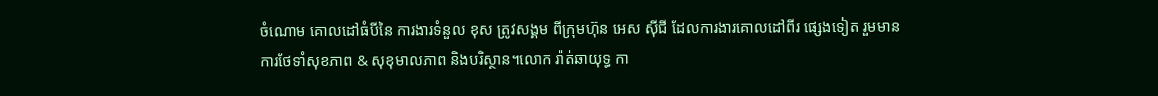ចំណោម គោលដៅធំបីនៃ ការងារទំនួល ខុស ត្រូវសង្គម ពីក្រុមហ៊ុន អេស ស៊ីជី ដែលការងារគោលដៅពីរ ផ្សេងទៀត រួមមាន ការថែទាំសុខភាព & សុខុមាលភាព និងបរិស្ថាន។លោក រ៉ាត់ឆាយុទ្ធ កា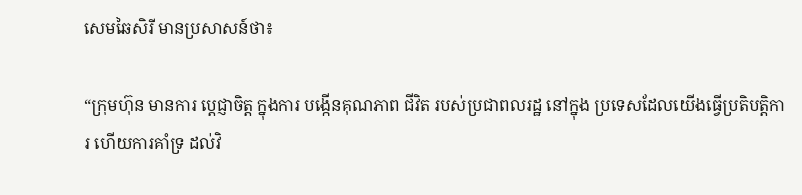សេមឆៃសិរី មានប្រសាសន៍ថា៖

“ក្រុមហ៊ុន មានការ ប្ដេជ្ញាចិត្ត ក្នុងការ បង្កើនគុណភាព ជីវិត របស់ប្រជាពលរដ្ឋ នៅក្នុង ប្រទេសដែលយើងធ្វើប្រតិបត្តិការ ហើយការគាំទ្រ ដល់វិ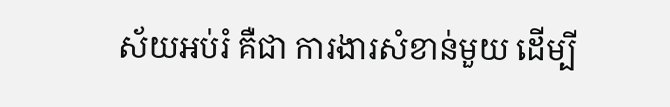ស័យអប់រំ គឺជា ការងារសំខាន់មួយ ដើម្បី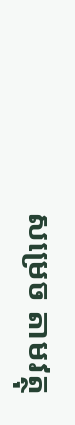សម្រេច តាមវត្ថុ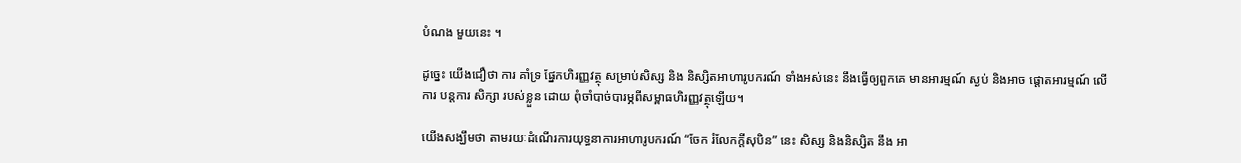បំណង មួយនេះ ។

ដូច្នេះ យើងជឿថា ការ គាំទ្រ ផ្នែកហិរញ្ញវត្ថុ សម្រាប់សិស្ស និង និស្សិតអាហារូបករណ៍ ទាំងអស់នេះ នឹងធ្វើឲ្យពួកគេ មានអារម្មណ៍ ស្ងប់ និងអាច ផ្ដោតអារម្មណ៍ លើការ បន្តការ សិក្សា របស់ខ្លួន ដោយ ពុំចាំបាច់បារម្ភពីសម្ពាធហិរញ្ញវត្ថុឡើយ។

យើងសង្ឃឹមថា តាមរយៈដំណើរការយុទ្ធនាការអាហារូបករណ៍ “ចែក រំលែកក្ដីសុបិន” នេះ សិស្ស និងនិស្សិត នឹង អា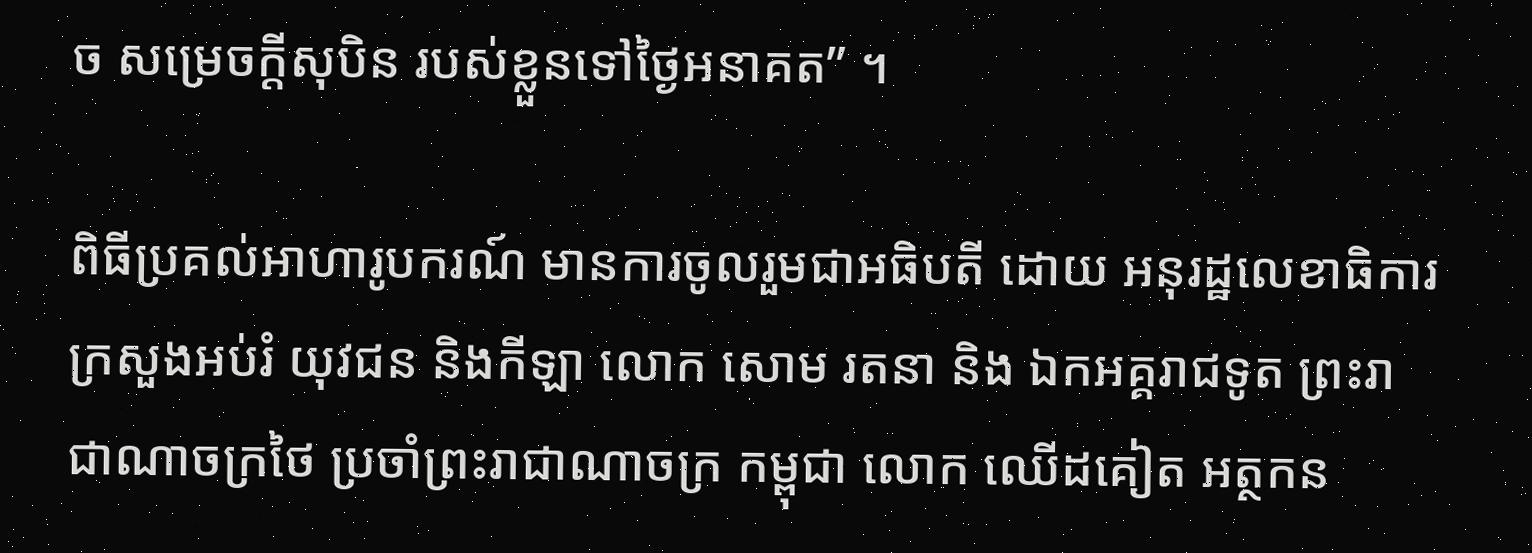ច សម្រេចក្ដីសុបិន របស់ខ្លួនទៅថ្ងៃអនាគត” ។

ពិធីប្រគល់អាហារូបករណ៍ មានការចូលរួមជាអធិបតី ដោយ អនុរដ្ឋលេខាធិការក្រសួងអប់រំ យុវជន និងកីឡា លោក សោម រតនា និង ឯកអគ្គរាជទូត ព្រះរាជាណាចក្រថៃ ប្រចាំព្រះរាជាណាចក្រ កម្ពុជា លោក ឈើដគៀត អត្ថកន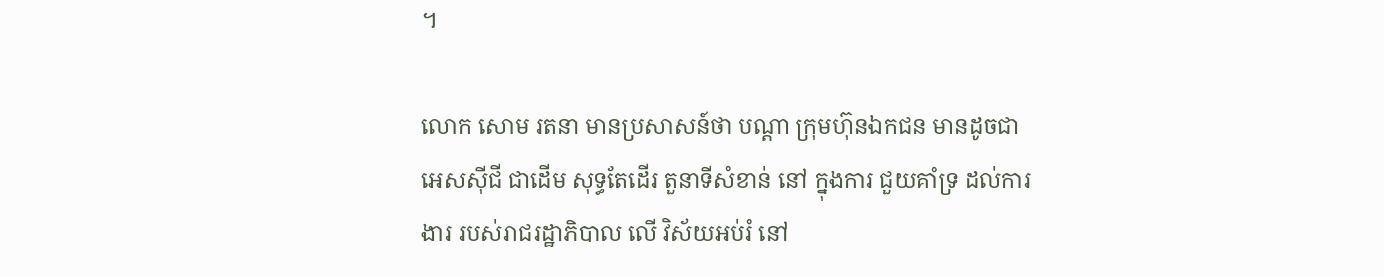។

លោក សោម រតនា មានប្រសាសន៍ថា បណ្ដា ក្រុមហ៊ុនឯកជន មានដូចជា អេសស៊ីជី ជាដើម សុទ្ធតែដើរ តួនាទីសំខាន់ នៅ ក្នុងការ ជួយគាំទ្រ ដល់ការងារ របស់រាជរដ្ឋាភិបាល លើ វិស័យអប់រំ នៅ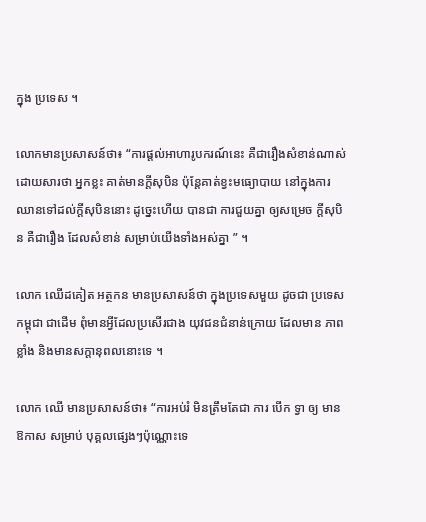ក្នុង ប្រទេស ។

លោកមានប្រសាសន៍ថា៖ “ការផ្ដល់អាហារូបករណ៍នេះ គឺជារឿងសំខាន់ណាស់ ដោយសារថា អ្នកខ្លះ គាត់មានក្ដីសុបិន ប៉ុន្តែគាត់ខ្វះមធ្យោបាយ នៅក្នុងការ ឈានទៅដល់ក្ដីសុបិននោះ ដូច្នេះហើយ បានជា ការជួយគ្នា ឲ្យសម្រេច ក្ដីសុបិន គឺជារឿង ដែលសំខាន់ សម្រាប់យើងទាំងអស់គ្នា ” ។

លោក ឈើដគៀត អត្ថកន មានប្រសាសន៍ថា ក្នុងប្រទេសមួយ ដូចជា ប្រទេសកម្ពុជា ជាដើម ពុំមានអ្វីដែលប្រសើរជាង យុវជនជំនាន់ក្រោយ ដែលមាន ភាព ខ្លាំង និងមានសក្ដានុពលនោះទេ ។

លោក ឈើ មានប្រសាសន៍ថា៖ “ការអប់រំ មិនត្រឹមតែជា ការ បើក ទ្វា ឲ្យ មានឱកាស សម្រាប់ បុគ្គលផ្សេងៗប៉ុណ្ណោះទេ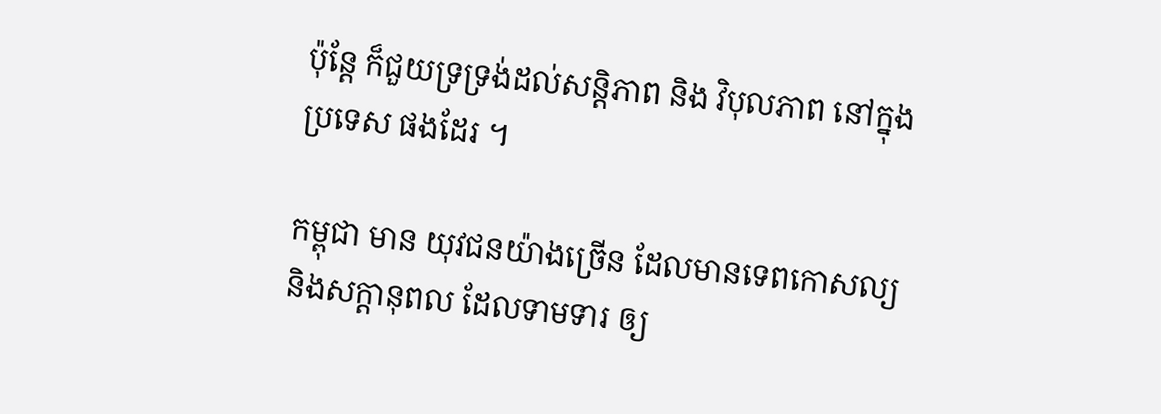ប៉ុន្តែ ក៏ជួយទ្រទ្រង់ដល់សន្តិភាព និង វិបុលភាព នៅក្នុង ប្រទេស ផងដែរ ។

កម្ពុជា មាន យុវជនយ៉ាងច្រើន ដែលមានទេពកោសល្យ និងសក្ដានុពល ដែលទាមទារ ឲ្យ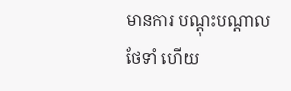មានការ បណ្ដុះបណ្ដាលថែទាំ ហើយ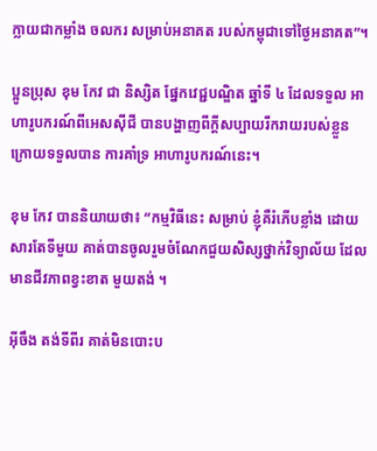ក្លាយជាកម្លាំង ចលករ សម្រាប់អនាគត របស់កម្ពុជាទៅថ្ងៃអនាគត”។

ប្អូនប្រុស ខុម កែវ ជា និស្សិត ផ្នែកវេជ្ជបណ្ឌិត ឆ្នាំទី ៤ ដែលទទួល អាហារូបករណ៍ពីអេសស៊ីជី បានបង្ហាញពីក្ដីសប្បាយរីករាយរបស់ខ្លួន ក្រោយទទួលបាន ការគាំទ្រ អាហារូបករណ៍នេះ។

ខុម កែវ បាននិយាយថា៖ “កម្មវិធីនេះ សម្រាប់ ខ្ញុំគឺរំភើបខ្លាំង ដោយសារតែទីមួយ គាត់បានចូលរួមចំណែកជួយសិស្សថ្នាក់វិទ្យាល័យ ដែលមានជីវភាពខ្វះខាត មួយតង់ ។

អ៊ីចឹង តង់ទីពីរ គាត់មិនបោះប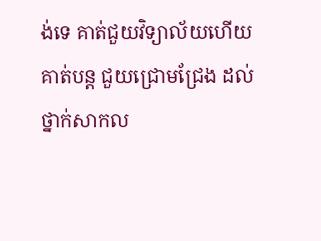ង់ទេ គាត់ជួយវិទ្យាល័យហើយ គាត់បន្ត ជួយជ្រោមជ្រែង ដល់ថ្នាក់សាកល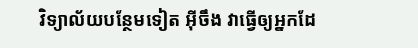វិទ្យាល័យបន្ថែមទៀត អ៊ីចឹង វាធ្វើឲ្យអ្នកដែ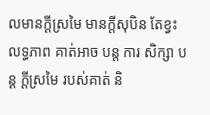លមានក្ដីស្រមៃ មានក្ដីសុបិន តែខ្វះលទ្ធភាព គាត់អាច បន្ត ការ សិក្សា បន្ត ក្ដីស្រមៃ របស់គាត់ និ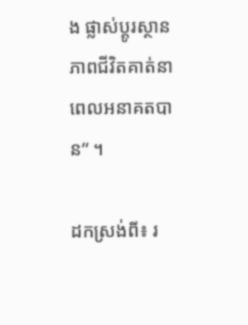ង ផ្លាស់ប្ដូរស្ថានភាពជីវិតគាត់នាពេលអនាគតបាន” ។

ដកស្រង់ពី៖ រ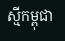ស្មីកម្ពុជា